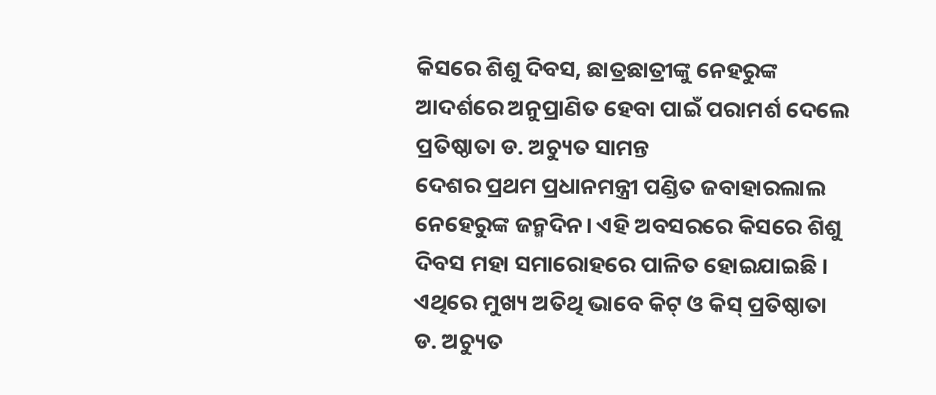କିସରେ ଶିଶୁ ଦିବସ, ଛାତ୍ରଛାତ୍ରୀଙ୍କୁ ନେହରୁଙ୍କ ଆଦର୍ଶରେ ଅନୁପ୍ରାଣିତ ହେବା ପାଇଁ ପରାମର୍ଶ ଦେଲେ ପ୍ରତିଷ୍ଠାତା ଡ. ଅଚ୍ୟୁତ ସାମନ୍ତ
ଦେଶର ପ୍ରଥମ ପ୍ରଧାନମନ୍ତ୍ରୀ ପଣ୍ଡିତ ଜବାହାରଲାଲ ନେହେରୁଙ୍କ ଜନ୍ମଦିନ। ଏହି ଅବସରରେ କିସରେ ଶିଶୁ ଦିବସ ମହା ସମାରୋହରେ ପାଳିତ ହୋଇଯାଇଛି । ଏଥିରେ ମୁଖ୍ୟ ଅତିଥି ଭାବେ କିଟ୍ ଓ କିସ୍ ପ୍ରତିଷ୍ଠାତା ଡ. ଅଚ୍ୟୁତ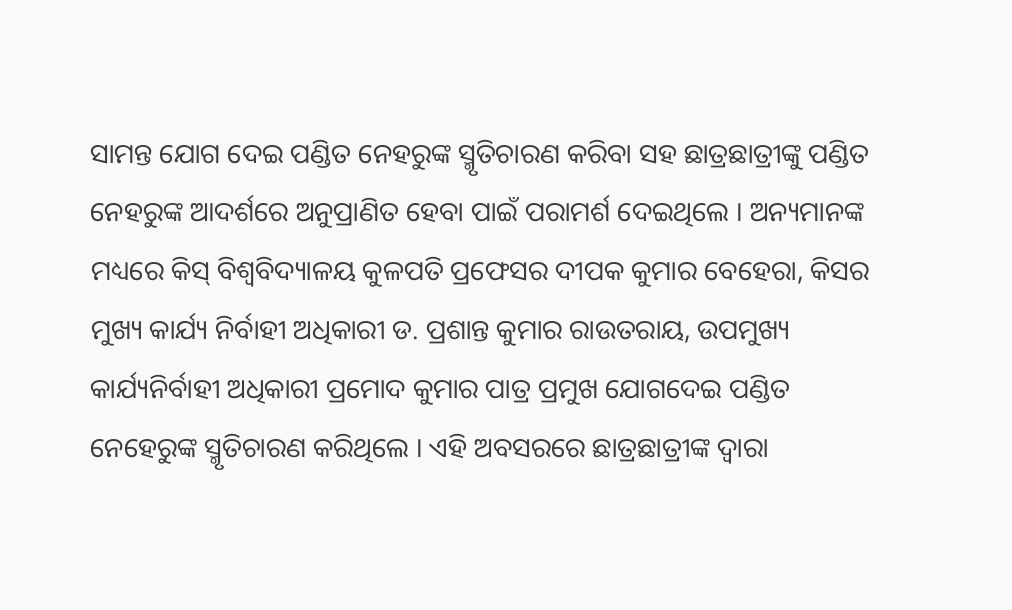ସାମନ୍ତ ଯୋଗ ଦେଇ ପଣ୍ଡିତ ନେହରୁଙ୍କ ସ୍ମୃତିଚାରଣ କରିବା ସହ ଛାତ୍ରଛାତ୍ରୀଙ୍କୁ ପଣ୍ଡିତ ନେହରୁଙ୍କ ଆଦର୍ଶରେ ଅନୁପ୍ରାଣିତ ହେବା ପାଇଁ ପରାମର୍ଶ ଦେଇଥିଲେ । ଅନ୍ୟମାନଙ୍କ ମଧ୍ୟରେ କିସ୍ ବିଶ୍ୱବିଦ୍ୟାଳୟ କୁଳପତି ପ୍ରଫେସର ଦୀପକ କୁମାର ବେହେରା, କିସର ମୁଖ୍ୟ କାର୍ଯ୍ୟ ନିର୍ବାହୀ ଅଧିକାରୀ ଡ. ପ୍ରଶାନ୍ତ କୁମାର ରାଉତରାୟ, ଉପମୁଖ୍ୟ କାର୍ଯ୍ୟନିର୍ବାହୀ ଅଧିକାରୀ ପ୍ରମୋଦ କୁମାର ପାତ୍ର ପ୍ରମୁଖ ଯୋଗଦେଇ ପଣ୍ଡିତ ନେହେରୁଙ୍କ ସ୍ମୃତିଚାରଣ କରିଥିଲେ । ଏହି ଅବସରରେ ଛାତ୍ରଛାତ୍ରୀଙ୍କ ଦ୍ୱାରା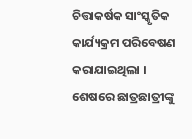ଚିତ୍ତାକର୍ଷକ ସାଂସ୍କୃତିକ କାର୍ଯ୍ୟକ୍ରମ ପରିବେଷଣ କରାଯାଇଥିଲା । ଶେଷରେ ଛାତ୍ରଛାତ୍ରୀଙ୍କୁ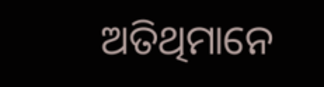ଅତିଥିମାନେ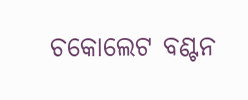ଚକୋଲେଟ ବଣ୍ଟନ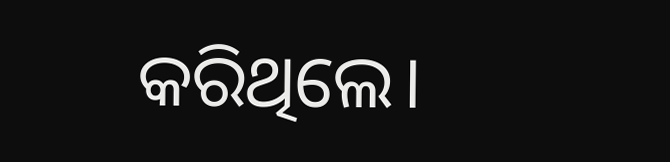କରିଥିଲେ।